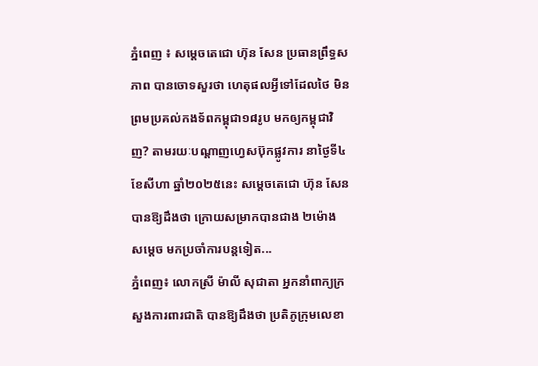ភ្នំពេញ ៖ សម្ដេចតេជោ ហ៊ុន សែន ប្រធានព្រឹទ្ធសភាព បានចោទសួរថា ហេតុផលអ្វីទៅដែលថៃ មិនព្រមប្រគល់កងទ័ពកម្ពុជា១៨រូប មកឲ្យកម្ពុជាវិញ? តាមរយៈបណ្ដាញហ្វេសប៊ុកផ្លូវការ នាថ្ងៃទី៤ ខែសីហា ឆ្នាំ២០២៥នេះ សម្ដេចតេជោ ហ៊ុន សែន បានឱ្យដឹងថា ក្រោយសម្រាកបានជាង ២ម៉ោង សម្ដេច មកប្រចាំការបន្តទៀត...
ភ្នំពេញ៖ លោកស្រី ម៉ាលី សុជាតា អ្នកនាំពាក្យក្រសួងការពារជាតិ បានឱ្យដឹងថា ប្រតិភូក្រុមលេខា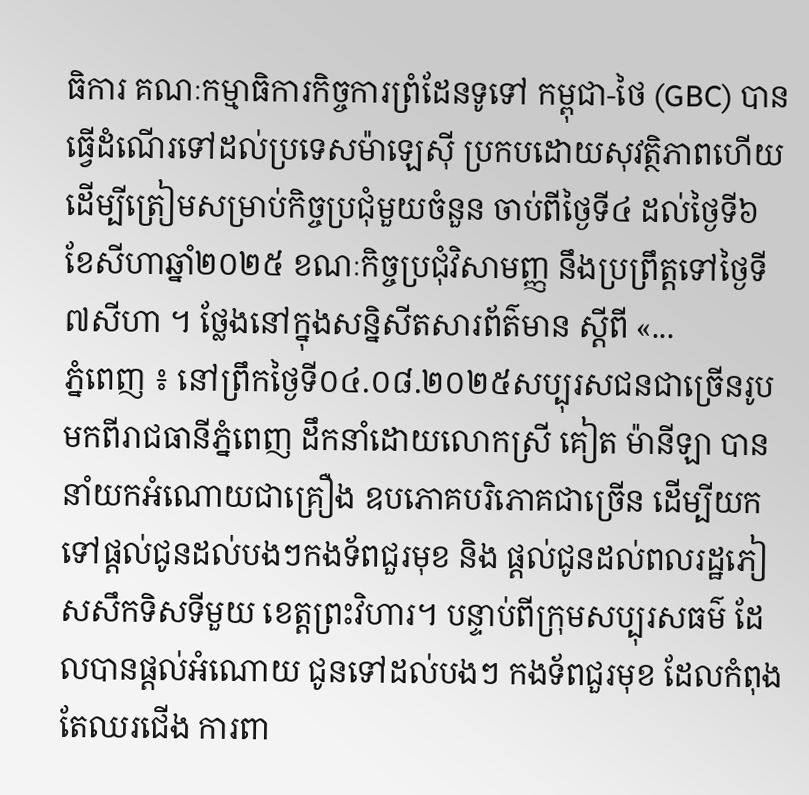ធិការ គណៈកម្មាធិការកិច្ចការព្រំដែនទូទៅ កម្ពុជា-ថៃ (GBC) បានធ្វើដំណើរទៅដល់ប្រទេសម៉ាឡេស៊ី ប្រកបដោយសុវត្ថិភាពហើយ ដើម្បីត្រៀមសម្រាប់កិច្ចប្រជុំមួយចំនួន ចាប់ពីថ្ងៃទី៤ ដល់ថ្ងៃទី៦ ខែសីហាឆ្នាំ២០២៥ ខណៈកិច្ចប្រជុំវិសាមញ្ញ នឹងប្រព្រឹត្តទៅថ្ងៃទី៧សីហា ។ ថ្លែងនៅក្នុងសន្និសីតសារព័ត៌មាន ស្តីពី «...
ភ្នំពេញ ៖ នៅព្រឹកថ្ងៃទី០៤.០៨.២០២៥សប្បុរសជនជាច្រើនរូប មកពីរាជធានីភ្នំពេញ ដឹកនាំដោយលោកស្រី គៀត ម៉ានីឡា បាននាំយកអំណោយជាគ្រឿង ឧបភោគបរិភោគជាច្រើន ដើម្បីយកទៅផ្ដល់ជូនដល់បងៗកងទ័ពជួរមុខ និង ផ្ដល់ជូនដល់ពលរដ្ឋភៀសសឹកទិសទីមួយ ខេត្តព្រះវិហារ។ បន្ទាប់ពីក្រុមសប្បុរសធម៌ ដែលបានផ្ដល់អំណោយ ជូនទៅដល់បងៗ កងទ័ពជួរមុខ ដែលកំពុងតែឈរជើង ការពា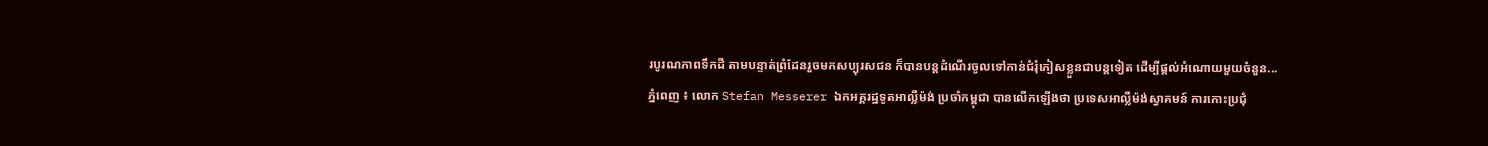របូរណភាពទឹកដី តាមបន្ទាត់ព្រំដែនរួចមកសប្បុរសជន ក៏បានបន្តដំណើរចូលទៅកាន់ជំរុំភៀសខ្លួនជាបន្តទៀត ដើម្បីផ្ដល់អំណោយមួយចំនួន...
ភ្នំពេញ ៖ លោក Stefan Messerer ឯកអគ្គរដ្ឋទូតអាល្លឺម៉ង់ ប្រចាំកម្ពុជា បានលើកឡើងថា ប្រទេសអាល្លឺម៉ង់ស្វាគមន៍ ការកោះប្រជុំ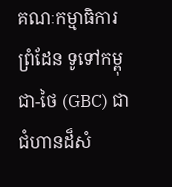គណៈកម្មាធិការព្រំដែន ទូទៅកម្ពុជា-ថៃ (GBC) ជាជំហានដ៏សំ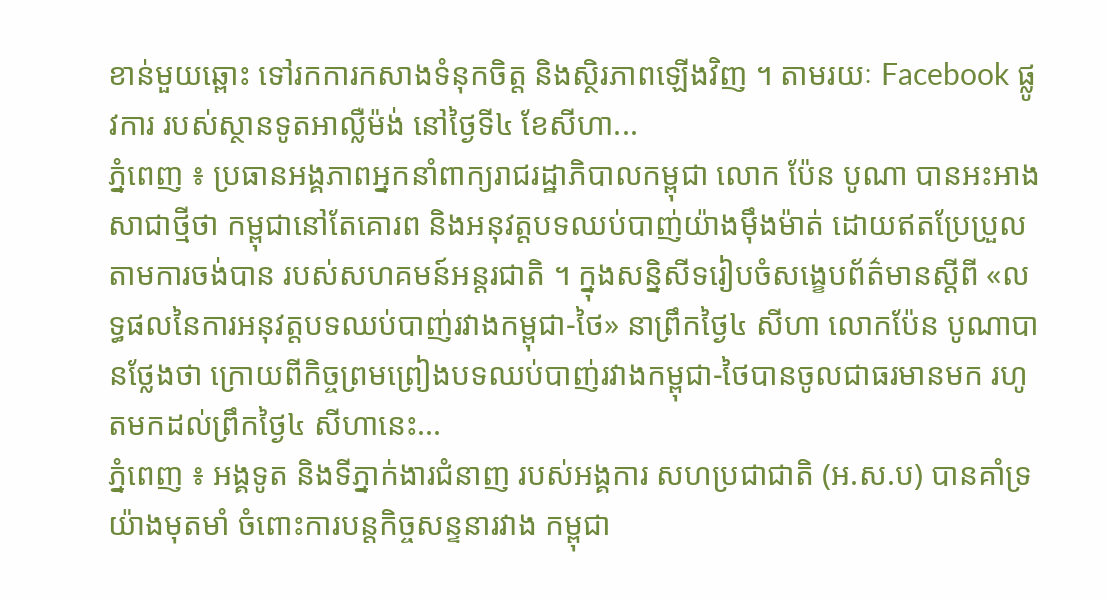ខាន់មួយឆ្ពោះ ទៅរកការកសាងទំនុកចិត្ត និងស្ថិរភាពឡើងវិញ ។ តាមរយៈ Facebook ផ្លូវការ របស់ស្ថានទូតអាល្លឺម៉ង់ នៅថ្ងៃទី៤ ខែសីហា...
ភ្នំពេញ ៖ ប្រធានអង្គភាពអ្នកនាំពាក្យរាជរដ្ឋាភិបាលកម្ពុជា លោក ប៉ែន បូណា បានអះអាងសាជាថ្មីថា កម្ពុជានៅតែគោរព និងអនុវត្តបទឈប់បាញ់យ៉ាងម៉ឹងម៉ាត់ ដោយឥតប្រែប្រួល តាមការចង់បាន របស់សហគមន៍អន្តរជាតិ ។ ក្នុងសន្និសីទរៀបចំសង្ខេបព័ត៌មានស្តីពី «លទ្ធផលនៃការអនុវត្តបទឈប់បាញ់រវាងកម្ពុជា-ថៃ» នាព្រឹកថ្ងៃ៤ សីហា លោកប៉ែន បូណាបានថ្លែងថា ក្រោយពីកិច្ចព្រមព្រៀងបទឈប់បាញ់រវាងកម្ពុជា-ថៃបានចូលជាធរមានមក រហូតមកដល់ព្រឹកថ្ងៃ៤ សីហានេះ...
ភ្នំពេញ ៖ អង្គទូត និងទីភ្នាក់ងារជំនាញ របស់អង្គការ សហប្រជាជាតិ (អ.ស.ប) បានគាំទ្រយ៉ាងមុតមាំ ចំពោះការបន្តកិច្ចសន្ទនារវាង កម្ពុជា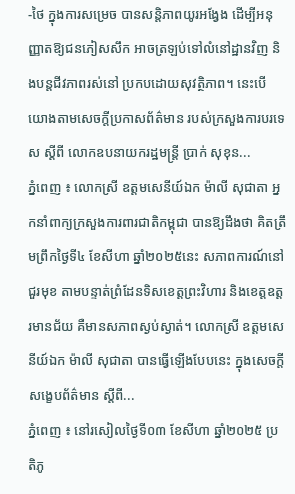-ថៃ ក្នុងការសម្រេច បានសន្តិភាពយូរអង្វែង ដើម្បីអនុញ្ញាតឱ្យជនភៀសសឹក អាចត្រឡប់ទៅលំនៅដ្ឋានវិញ និងបន្តជីវភាពរស់នៅ ប្រកបដោយសុវត្ថិភាព។ នេះបើយោងតាមសេចក្ដីប្រកាសព័ត៌មាន របស់ក្រសួងការបរទេស ស្ដីពី លោកឧបនាយករដ្ឋមន្ត្រី ប្រាក់ សុខុន...
ភ្នំពេញ ៖ លោកស្រី ឧត្តមសេនីយ៍ឯក ម៉ាលី សុជាតា អ្នកនាំពាក្យក្រសួងការពារជាតិកម្ពុជា បានឱ្យដឹងថា គិតត្រឹមព្រឹកថ្ងៃទី៤ ខែសីហា ឆ្នាំ២០២៥នេះ សភាពការណ៍នៅជួរមុខ តាមបន្ទាត់ព្រំដែនទិសខេត្តព្រះវិហារ និងខេត្តឧត្តរមានជ័យ គឺមានសភាពស្ងប់ស្ងាត់។ លោកស្រី ឧត្តមសេនីយ៍ឯក ម៉ាលី សុជាតា បានធ្វើឡើងបែបនេះ ក្នុងសេចក្តីសង្ខេបព័ត៌មាន ស្តីពី...
ភ្នំពេញ ៖ នៅរសៀលថ្ងៃទី០៣ ខែសីហា ឆ្នាំ២០២៥ ប្រតិភូ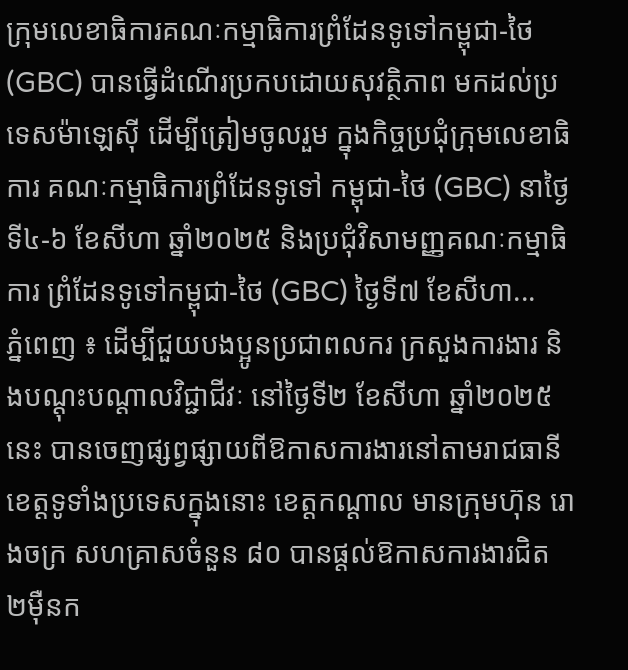ក្រុមលេខាធិការគណៈកម្មាធិការព្រំដែនទូទៅកម្ពុជា-ថៃ (GBC) បានធ្វើដំណើរប្រកបដោយសុវត្ថិភាព មកដល់ប្រទេសម៉ាឡេស៊ី ដើម្បីត្រៀមចូលរួម ក្នុងកិច្ចប្រជុំក្រុមលេខាធិការ គណៈកម្មាធិការព្រំដែនទូទៅ កម្ពុជា-ថៃ (GBC) នាថ្ងៃទី៤-៦ ខែសីហា ឆ្នាំ២០២៥ និងប្រជុំវិសាមញ្ញគណៈកម្មាធិការ ព្រំដែនទូទៅកម្ពុជា-ថៃ (GBC) ថ្ងៃទី៧ ខែសីហា...
ភ្នំពេញ ៖ ដើម្បីជួយបងប្អូនប្រជាពលករ ក្រសួងការងារ និងបណ្តុះបណ្តាលវិជ្ជាជីវៈ នៅថ្ងៃទី២ ខែសីហា ឆ្នាំ២០២៥នេះ បានចេញផ្សព្វផ្សាយពីឱកាសការងារនៅតាមរាជធានីខេត្តទូទាំងប្រទេសក្នុងនោះ ខេត្តកណ្តាល មានក្រុមហ៊ុន រោងចក្រ សហគ្រាសចំនួន ៨០ បានផ្តល់ឱកាសការងារជិត ២ម៉ឺនក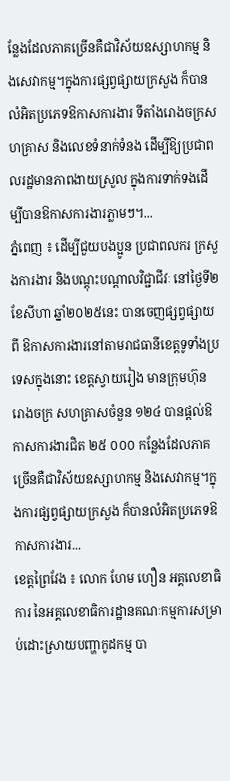ន្លែងដែលភាគច្រើនគឺជាវិស័យឧស្សាហកម្ម និងសេវាកម្ម។ក្នុងការផ្សព្វផ្សាយក្រសួង ក៏បានលំអិតប្រភេទឱកាសការងារ ទីតាំងរោងចក្រសហគ្រាស និងលេខទំនាក់ទំនង ដើម្បីឱ្យប្រជាពលរដ្ឋមានភាពងាយស្រួល ក្នុងការទាក់ទងដើម្បីបានឱកាសការងារភ្លាមៗ។...
ភ្នំពេញ ៖ ដើម្បីជួយបងប្អូន ប្រជាពលករ ក្រសួងការងារ និងបណ្តុះបណ្តាលវិជ្ជាជីវៈ នៅថ្ងៃទី២ ខែសីហា ឆ្នាំ២០២៥នេះ បានចេញផ្សព្វផ្សាយពី ឱកាសការងារនៅតាមរាជធានីខេត្តទូទាំងប្រទេសក្នុងនោះ ខេត្តស្វាយរៀង មានក្រុមហ៊ុន រោងចក្រ សហគ្រាសចំនួន ១២៤ បានផ្តល់ឱកាសការងារជិត ២៥ ០០០ កន្លែងដែលភាគច្រើនគឺជាវិស័យឧស្សាហកម្ម និងសេវាកម្ម។ក្នុងការផ្សព្វផ្សាយក្រសួង ក៏បានលំអិតប្រភេទឱកាសការងារ...
ខេត្តព្រៃវែង ៖ លោក ហែម ហឿន អគ្គលេខាធិការ នៃអគ្គលេខាធិការដ្ឋានគណៈកម្មការសម្រាប់ដោះស្រាយបញ្ហាកូដកម្ម បា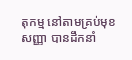តុកម្ម នៅតាមគ្រប់មុខសញ្ញា បានដឹកនាំ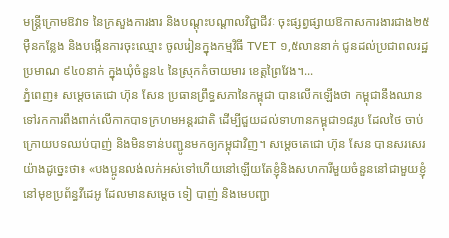មន្ត្រីក្រោមឱវាទ នៃក្រសួងការងារ និងបណ្តុះបណ្តាលវិជ្ជាជីវៈ ចុះផ្សព្វផ្សាយឱកាសការងារជាង២៥ម៉ឺនកន្លែង និងបង្កើនការចុះឈ្មោះ ចូលរៀនក្នុងកម្មវិធី TVET ១,៥លាននាក់ ជូនដល់ប្រជាពលរដ្ឋប្រមាណ ៩៤០នាក់ ក្នុងឃុំចំនួន៤ នៃស្រុកកំចាយមារ ខេត្តព្រៃវែង។...
ភ្នំពេញ៖ សម្ដេចតេជោ ហ៊ុន សែន ប្រធានព្រឹទ្ធសភានៃកម្ពុជា បានលើកឡើងថា កម្ពុជានឹងឈាន ទៅរកការពឹងពាក់លើកាកបាទក្រហមអន្តរជាតិ ដើម្បីជួយដល់ទាហានកម្ពុជា១៨រូប ដែលថៃ ចាប់ក្រោយបទឈប់បាញ់ និងមិនទាន់បញ្ជូនមកឲ្យកម្ពុជាវិញ។ សម្ដេចតេជោ ហ៊ុន សែន បានសរសេរយ៉ាងដូច្នេះថា៖ «បងប្អូនលង់លក់អស់ទៅហើយនៅឡើយតែខ្ញុំនិងសហការីមួយចំនួននៅជាមួយខ្ញុំ នៅមុខប្រព័ន្ធវីដេអូ ដែលមានសម្តេច ទៀ បាញ់ និងមេបញ្ជា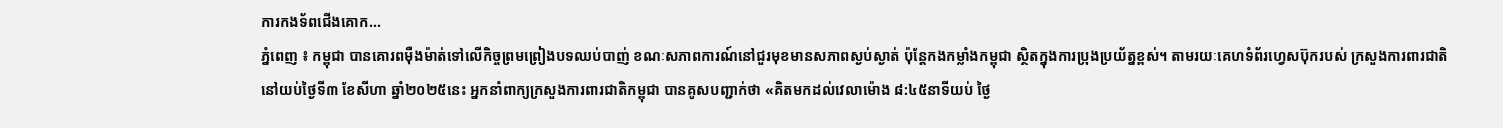ការកងទ័ពជើងគោក...
ភ្នំពេញ ៖ កម្ពុជា បានគោរពម៉ឺងម៉ាត់ទៅលើកិច្ចព្រមព្រៀងបទឈប់បាញ់ ខណៈសភាពការណ៍នៅជួរមុខមានសភាពស្ងប់ស្ងាត់ ប៉ុន្តែកងកម្លាំងកម្ពុជា ស្ថិតក្នុងការប្រុងប្រយ័ត្នខ្ពស់។ តាមរយៈគេហទំព័រហ្វេសប៊ុករបស់ ក្រសួងការពារជាតិ នៅយប់ថ្ងៃទី៣ ខែសីហា ឆ្នាំ២០២៥នេះ អ្នកនាំពាក្យក្រសួងការពារជាតិកម្ពុជា បានគូសបញ្ជាក់ថា «គិតមកដល់វេលាម៉ោង ៨:៤៥នាទីយប់ ថ្ងៃ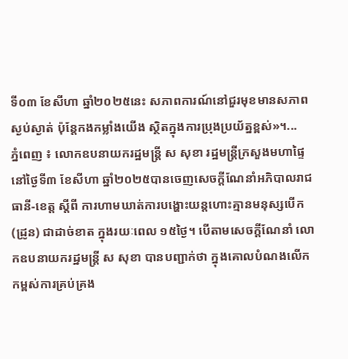ទី០៣ ខែសីហា ឆ្នាំ២០២៥នេះ សភាពការណ៍នៅជួរមុខមានសភាពស្ងប់ស្ងាត់ ប៉ុន្តែកងកម្លាំងយើង ស្ថិតក្នុងការប្រុងប្រយ័ត្នខ្ពស់»។...
ភ្នំពេញ ៖ លោកឧបនាយករដ្ឋមន្ដ្រី ស សុខា រដ្ឋមន្ដ្រីក្រសួងមហាផ្ទៃ នៅថ្ងៃទី៣ ខែសីហា ឆ្នាំ២០២៥បានចេញសេចក្ដីណែនាំអភិបាលរាជធានី-ខេត្ត ស្ដីពី ការហាមឃាត់ការបង្ហោះយន្ដហោះគ្មានមនុស្សបើក (ដ្រូន) ជាដាច់ខាត ក្នុងរយៈពេល ១៥ថ្ងៃ។ បើតាមសេចក្ដីណែនាំ លោកឧបនាយករដ្ឋមន្ដ្រី ស សុខា បានបញ្ជាក់ថា ក្នុងគោលបំណងលើកកម្ពស់ការគ្រប់គ្រង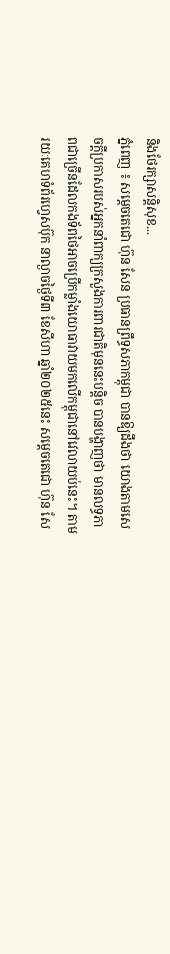និងថែរក្សាសន្តិសុខ...
ភ្នំពេញ ៖ សម្ដេចតេជោ ហ៊ុន សែន ប្រធានព្រឹទ្ធសភាកម្ពុជា បានឱ្យដឹងថា យោងតាមសេចក្តីប្រកាសរបស់អ្នកនាំពាក្យក្រសួងការពារជាតិមុននេះបន្តិច បានបង្ហាញថា មានលទ្ធភាពជាច្រើនដែលកងទ័ពថៃអាចប្រើកម្លាំងយោធាវាយមកលើកម្ពុជានៅវេលាយប់នេះ។ តាមរយៈគេហទំព័រហ្វេសប៊ុក នាល្ងាចថ្ងៃទី៣ ខែសីហា ឆ្នាំ២០២៥នេះ សម្ដេចតេជោ ហ៊ុន សែ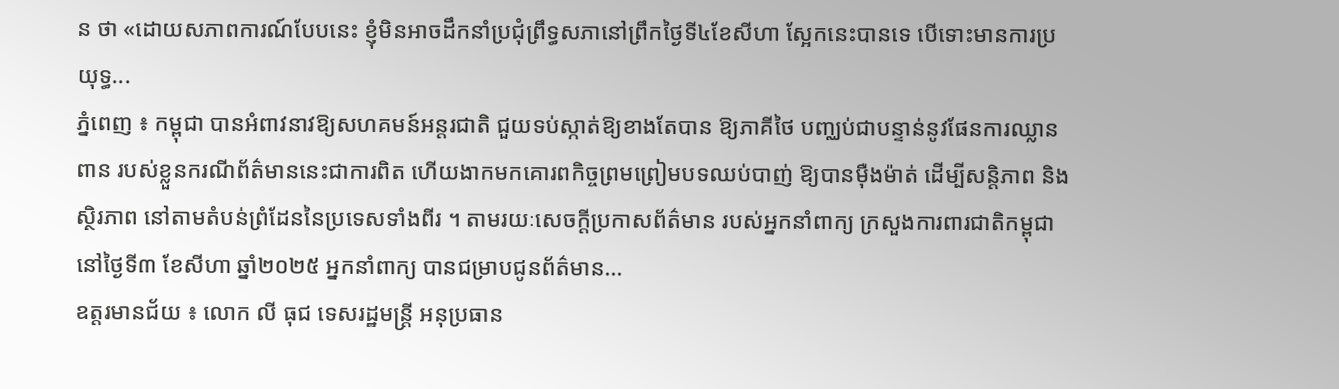ន ថា «ដោយសភាពការណ៍បែបនេះ ខ្ញុំមិនអាចដឹកនាំប្រជុំព្រឹទ្ធសភានៅព្រឹកថ្ងៃទី៤ខែសីហា ស្អែកនេះបានទេ បើទោះមានការប្រយុទ្ធ...
ភ្នំពេញ ៖ កម្ពុជា បានអំពាវនាវឱ្យសហគមន៍អន្តរជាតិ ជួយទប់ស្កាត់ឱ្យខាងតែបាន ឱ្យភាគីថៃ បញ្ឈប់ជាបន្ទាន់នូវផែនការឈ្លានពាន របស់ខ្លួនករណីព័ត៌មាននេះជាការពិត ហើយងាកមកគោរពកិច្ចព្រមព្រៀមបទឈប់បាញ់ ឱ្យបានម៉ឺងម៉ាត់ ដើម្បីសន្តិភាព និងស្ថិរភាព នៅតាមតំបន់ព្រំដែននៃប្រទេសទាំងពីរ ។ តាមរយៈសេចក្តីប្រកាសព័ត៌មាន របស់អ្នកនាំពាក្យ ក្រសួងការពារជាតិកម្ពុជា នៅថ្ងៃទី៣ ខែសីហា ឆ្នាំ២០២៥ អ្នកនាំពាក្យ បានជម្រាបជូនព័ត៌មាន...
ឧត្ដរមានជ័យ ៖ លោក លី ធុជ ទេសរដ្ឋមន្រ្តី អនុប្រធាន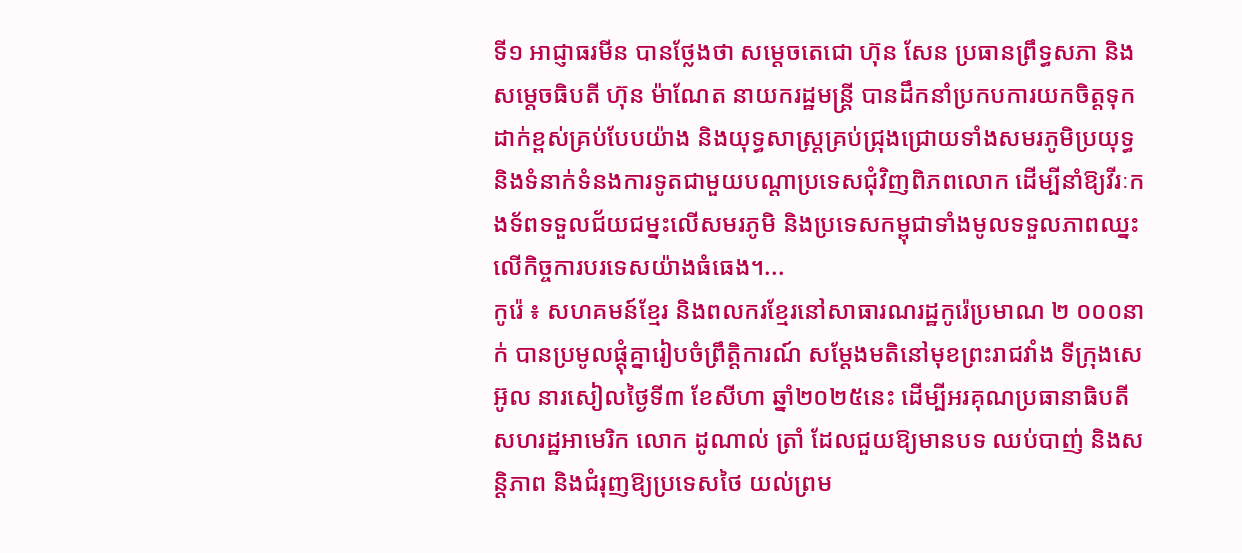ទី១ អាជ្ញាធរមីន បានថ្លែងថា សម្តេចតេជោ ហ៊ុន សែន ប្រធានព្រឹទ្ធសភា និងសម្តេចធិបតី ហ៊ុន ម៉ាណែត នាយករដ្ឋមន្ត្រី បានដឹកនាំប្រកបការយកចិត្តទុកដាក់ខ្ពស់គ្រប់បែបយ៉ាង និងយុទ្ធសាស្ត្រគ្រប់ជ្រុងជ្រោយទាំងសមរភូមិប្រយុទ្ធ និងទំនាក់ទំនងការទូតជាមួយបណ្ដាប្រទេសជុំវិញពិភពលោក ដេីម្បីនាំឱ្យវីរៈកងទ័ពទទួលជ័យជម្នះលេីសមរភូមិ និងប្រទេសកម្ពុជាទាំងមូលទទួលភាពឈ្នះលេីកិច្ចការបរទេសយ៉ាងធំធេង។...
កូរ៉េ ៖ សហគមន៍ខ្មែរ និងពលករខ្មែរនៅសាធារណរដ្ឋកូរ៉េប្រមាណ ២ ០០០នាក់ បានប្រមូលផ្តុំគ្នារៀបចំព្រឹត្តិការណ៍ សម្តែងមតិនៅមុខព្រះរាជវាំង ទីក្រុងសេអ៊ូល នារសៀលថ្ងៃទី៣ ខែសីហា ឆ្នាំ២០២៥នេះ ដើម្បីអរគុណប្រធានាធិបតី សហរដ្ឋអាមេរិក លោក ដូណាល់ ត្រាំ ដែលជួយឱ្យមានបទ ឈប់បាញ់ និងសន្តិភាព និងជំរុញឱ្យប្រទេសថៃ យល់ព្រម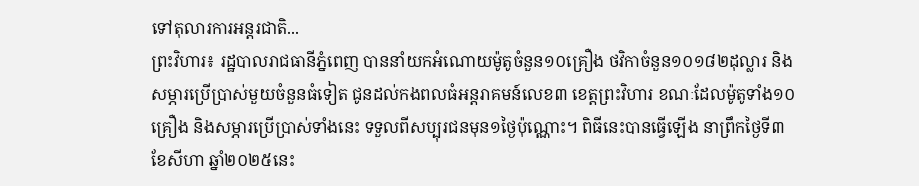ទៅតុលារការអន្តរជាតិ...
ព្រះវិហារ៖ រដ្ឋបាលរាជធានីភ្នំពេញ បាននាំយកអំណោយម៉ូតូចំនួន១០គ្រឿង ថវិកាចំនួន១០១៨២ដុល្លារ និងសម្ភារប្រើប្រាស់មួយចំនួនធំទៀត ជូនដល់កងពលធំអន្តរាគមន៍លេខ៣ ខេត្តព្រះវិហារ ខណៈដែលម៉ូតូទាំង១០គ្រឿង និងសម្ភារប្រើប្រាស់ទាំងនេះ ទទួលពីសប្បុរជនមុន១ថ្ងៃប៉ុណ្ណោះ។ ពិធីនេះបានធ្វើឡើង នាព្រឹកថ្ងៃទី៣ ខែសីហា ឆ្នាំ២០២៥នេះ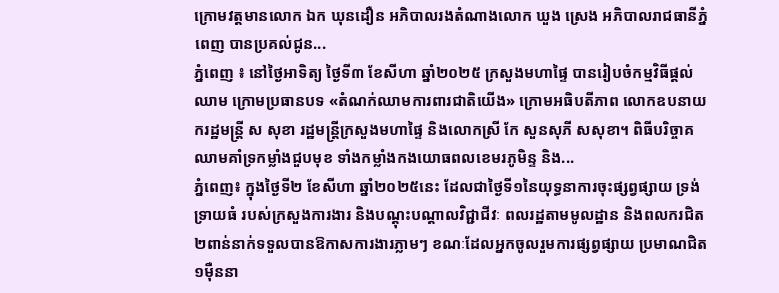ក្រោមវត្តមានលោក ឯក ឃុនដឿន អភិបាលរងតំណាងលោក ឃួង ស្រេង អភិបាលរាជធានីភ្នំពេញ បានប្រគល់ជូន...
ភ្នំពេញ ៖ នៅថ្ងៃអាទិត្យ ថ្ងៃទី៣ ខែសីហា ឆ្នាំ២០២៥ ក្រសួងមហាផ្ទៃ បានរៀបចំកម្មវិធីផ្តល់ឈាម ក្រោមប្រធានបទ «តំណក់ឈាមការពារជាតិយើង» ក្រោមអធិបតីភាព លោកឧបនាយករដ្ឋមន្ត្រី ស សុខា រដ្ឋមន្ត្រីក្រសួងមហាផ្ទៃ និងលោកស្រី កែ សួនសុភី សសុខា។ ពិធីបរិច្ចាគឈាមគាំទ្រកម្លាំងជួបមុខ ទាំងកម្លាំងកងយោធពលខេមរភូមិន្ទ និង...
ភ្នំពេញ៖ ក្នុងថ្ងៃទី២ ខែសីហា ឆ្នាំ២០២៥នេះ ដែលជាថ្ងៃទី១នៃយុទ្ធនាការចុះផ្សព្វផ្សាយ ទ្រង់ទ្រាយធំ របស់ក្រសួងការងារ និងបណ្តុះបណ្តាលវិជ្ជាជីវៈ ពលរដ្ឋតាមមូលដ្ឋាន និងពលករជិត២ពាន់នាក់ទទួលបានឱកាសការងារភ្លាមៗ ខណៈដែលអ្នកចូលរួមការផ្សព្វផ្សាយ ប្រមាណជិត១ម៉ឺននា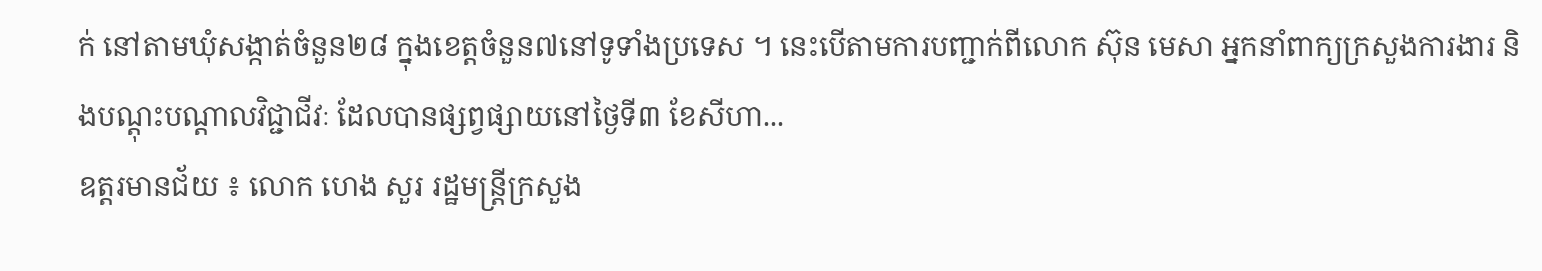ក់ នៅតាមឃុំសង្កាត់ចំនួន២៨ ក្នុងខេត្តចំនួន៧នៅទូទាំងប្រទេស ។ នេះបើតាមការបញ្ជាក់ពីលោក ស៊ុន មេសា អ្នកនាំពាក្យក្រសួងការងារ និងបណ្តុះបណ្តាលវិជ្ជាជីវៈ ដែលបានផ្សព្វផ្សាយនៅថ្ងៃទី៣ ខែសីហា...
ឧត្តរមានជ័យ ៖ លោក ហេង សួរ រដ្ឋមន្រ្តីក្រសួង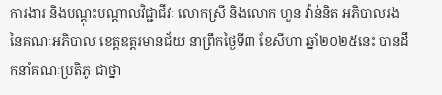ការងារ និងបណ្ដុះបណ្ដាលវិជ្ជាជីវៈ លោកស្រី និងលោក ហួន វ៉ាន់និត អភិបាលរង នៃគណៈអភិបាល ខេត្តឧត្តរមានជ័យ នាព្រឹកថ្ងៃទី៣ ខែសីហា ឆ្នាំ២០២៥នេះ បានដឹកនាំគណៈប្រតិភូ ជាថ្នា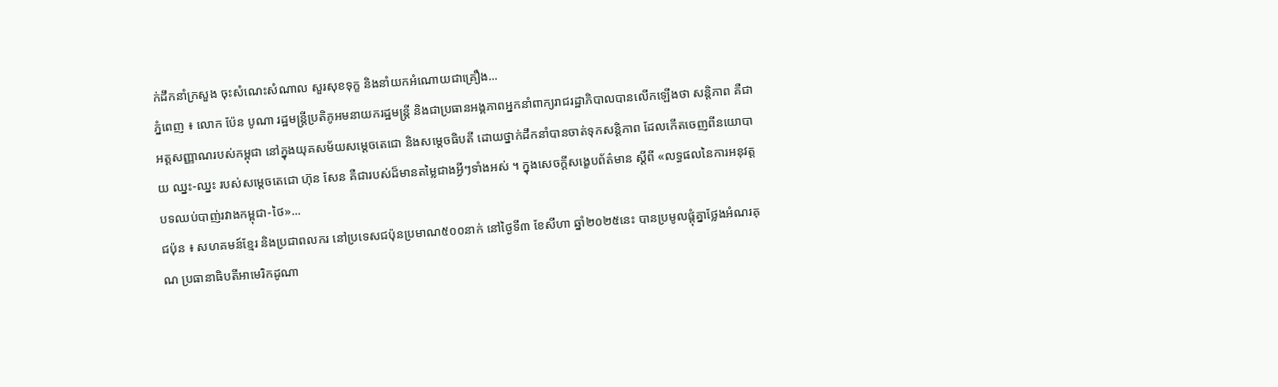ក់ដឹកនាំក្រសួង ចុះសំណេះសំណាល សួរសុខទុក្ខ និងនាំយកអំណោយជាគ្រឿង...
ភ្នំពេញ ៖ លោក ប៉ែន បូណា រដ្ឋមន្ត្រីប្រតិភូអមនាយករដ្ឋមន្ត្រី និងជាប្រធានអង្គភាពអ្នកនាំពាក្យរាជរដ្ឋាភិបាលបានលើកឡើងថា សន្តិភាព គឺជាអត្តសញ្ញាណរបស់កម្ពុជា នៅក្នុងយុគសម័យសម្តេចតេជោ និងសម្តេចធិបតី ដោយថ្នាក់ដឹកនាំបានចាត់ទុកសន្តិភាព ដែលកើតចេញពីនយោបាយ ឈ្នះ-ឈ្នះ របស់សម្តេចតេជោ ហ៊ុន សែន គឺជារបស់ដ៏មានតម្លៃជាងអ្វីៗទាំងអស់ ។ ក្នុងសេចក្តីសង្ខេបព័ត៌មាន ស្តីពី «លទ្ធផលនៃការអនុវត្តបទឈប់បាញ់រវាងកម្ពុជា-ថៃ»...
ជប៉ុន ៖ សហគមន៍ខ្មែរ និងប្រជាពលករ នៅប្រទេសជប៉ុនប្រមាណ៥០០នាក់ នៅថ្ងៃទី៣ ខែសីហា ឆ្នាំ២០២៥នេះ បានប្រមូលផ្តុំគ្នាថ្លែងអំណរគុណ ប្រធានាធិបតីអាមេរិកដូណា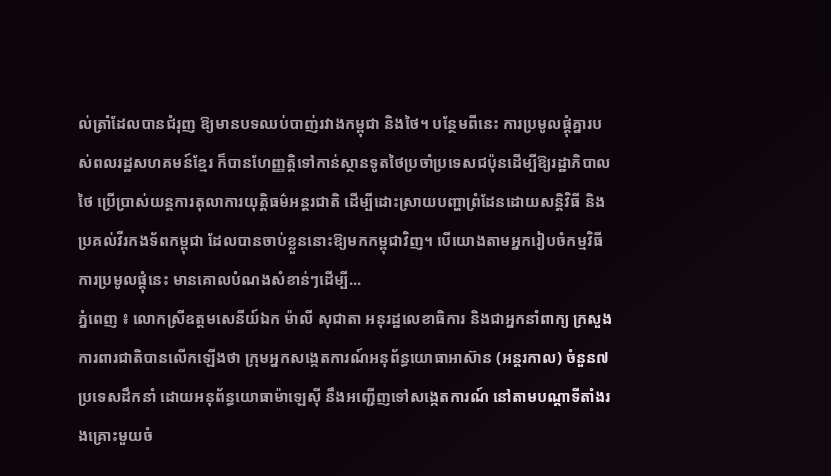ល់ត្រាំដែលបានជំរុញ ឱ្យមានបទឈប់បាញ់រវាងកម្ពុជា និងថៃ។ បន្ថែមពីនេះ ការប្រមូលផ្តុំគ្នារបស់ពលរដ្ឋសហគមន៍ខ្មែរ ក៏បានហែញ្ញត្តិទៅកាន់ស្ថានទូតថៃប្រចាំប្រទេសជប៉ុនដើម្បីឱ្យរដ្ឋាភិបាលថៃ ប្រើប្រាស់យន្តការតុលាការយុត្តិធម៌អន្តរជាតិ ដើម្បីដោះស្រាយបញ្ហាព្រំដែនដោយសន្តិវិធី និងប្រគល់វីរកងទ័ពកម្ពុជា ដែលបានចាប់ខ្លួននោះឱ្យមកកម្ពុជាវិញ។ បើយោងតាមអ្នករៀបចំកម្មវិធី ការប្រមូលផ្តុំនេះ មានគោលបំណងសំខាន់ៗដើម្បី...
ភ្នំពេញ ៖ លោកស្រីឧត្តមសេនីយ៍ឯក ម៉ាលី សុជាតា អនុរដ្ឋលេខាធិការ និងជាអ្នកនាំពាក្យ ក្រសួងការពារជាតិបានលើកឡើងថា ក្រុមអ្នកសង្កេតការណ៍អនុព័ន្ធយោធាអាស៊ាន (អន្តរកាល) ចំនួន៧ប្រទេសដឹកនាំ ដោយអនុព័ន្ធយោធាម៉ាឡេស៊ី នឹងអញ្ជើញទៅសង្កេតការណ៍ នៅតាមបណ្តាទីតាំងរងគ្រោះមួយចំ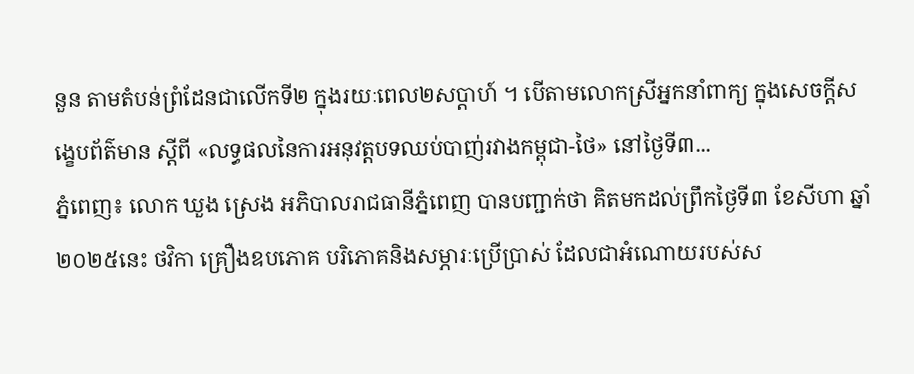នួន តាមតំបន់ព្រំដែនជាលើកទី២ ក្នុងរយៈពេល២សប្តាហ៍ ។ បើតាមលោកស្រីអ្នកនាំពាក្យ ក្នុងសេចក្តីសង្ខេបព័ត៌មាន ស្តីពី «លទ្ធផលនៃការអនុវត្តបទឈប់បាញ់រវាងកម្ពុជា-ថៃ» នៅថ្ងៃទី៣...
ភ្នំពេញ៖ លោក ឃួង ស្រេង អភិបាលរាជធានីភ្នំពេញ បានបញ្ជាក់ថា គិតមកដល់ព្រឹកថ្ងៃទី៣ ខែសីហា ឆ្នាំ២០២៥នេះ ថវិកា គ្រឿងឧបភោគ បរិភោគនិងសម្ភារៈប្រើប្រាស់ ដែលជាអំណោយរបស់ស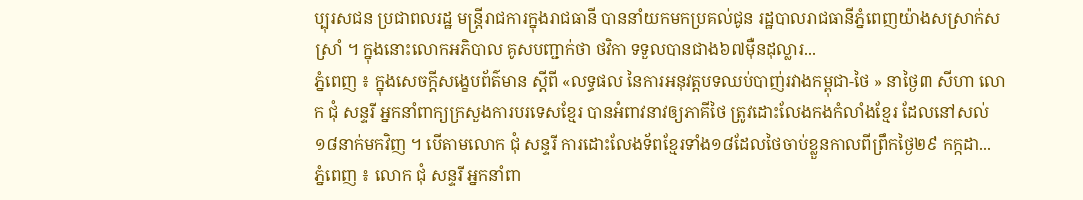ប្បុរសជន ប្រជាពលរដ្ឋ មន្ត្រីរាជការក្នុងរាជធានី បាននាំយកមកប្រគល់ជូន រដ្ឋបាលរាជធានីភ្នំពេញយ៉ាងសស្រាក់សស្រាំ ។ ក្នុងនោះលោកអភិបាល គូសបញ្ជាក់ថា ថវិកា ទទួលបានជាង៦៧ម៉ឺនដុល្លារ...
ភ្នំពេញ ៖ ក្នុងសេចក្តីសង្ខេបព័ត៌មាន ស្តីពី «លទ្ធផល នៃការអនុវត្តបទឈប់បាញ់រវាងកម្ពុជា-ថៃ » នាថ្ងៃ៣ សីហា លោក ជុំ សន្ទរី អ្នកនាំពាក្យក្រសួងការបរទេសខ្មែរ បានអំពាវនាវឲ្យភាគីថៃ ត្រូវដោះលែងកងកំលាំងខ្មែរ ដែលនៅសល់១៨នាក់មកវិញ ។ បើតាមលោក ជុំ សន្ទរី ការដោះលែងទ័ពខ្មែរទាំង១៨ដែលថៃចាប់ខ្លួនកាលពីព្រឹកថ្ងៃ២៩ កក្កដា...
ភ្នំពេញ ៖ លោក ជុំ សន្ទរី អ្នកនាំពា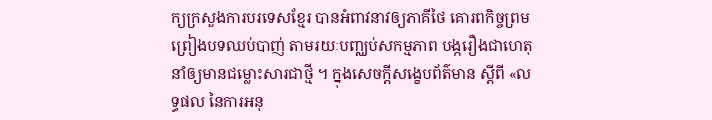ក្យក្រសួងការបរទេសខ្មែរ បានអំពាវនាវឲ្យភាគីថៃ គោរពកិច្ចព្រមព្រៀងបទឈប់បាញ់ តាមរយៈបញ្ឈប់សកម្មភាព បង្ករឿងជាហេតុ នាំឲ្យមានជម្លោះសារជាថ្មី ។ ក្នុងសេចក្តីសង្ខេបព័ត៌មាន ស្តីពី «លទ្ធផល នៃការអនុ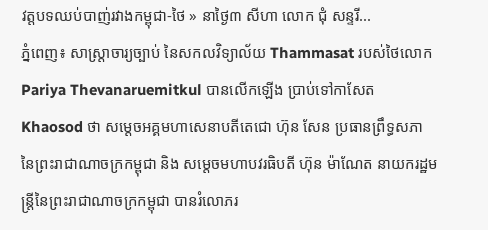វត្តបទឈប់បាញ់រវាងកម្ពុជា-ថៃ » នាថ្ងៃ៣ សីហា លោក ជុំ សន្ទរី...
ភ្នំពេញ៖ សាស្រ្តាចារ្យច្បាប់ នៃសកលវិទ្យាល័យ Thammasat របស់ថៃលោក Pariya Thevanaruemitkul បានលើកឡើង ប្រាប់ទៅកាសែត Khaosod ថា សម្តេចអគ្គមហាសេនាបតីតេជោ ហ៊ុន សែន ប្រធានព្រឹទ្ធសភា នៃព្រះរាជាណាចក្រកម្ពុជា និង សម្តេចមហាបវរធិបតី ហ៊ុន ម៉ាណែត នាយករដ្ឋមន្រ្តីនៃព្រះរាជាណាចក្រកម្ពុជា បានរំលោភរ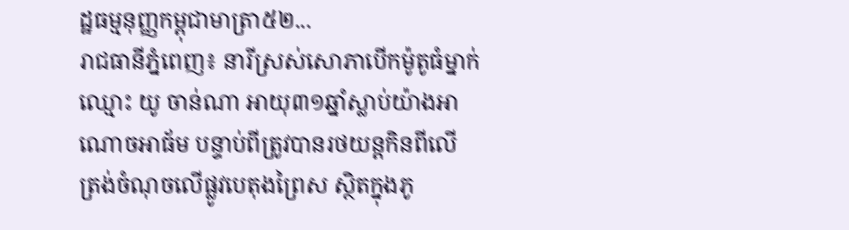ដ្ឋធម្មនុញ្ញកម្ពុជាមាត្រា៥២...
រាជធានីភ្នំពេញ៖ នារីស្រស់សោភាបើកម៉ូតូធំម្នាក់ ឈ្មោះ យូ ចាន់ណា អាយុ៣១ឆ្នាំស្លាប់យ៉ាងអាណោចអាធ័ម បន្ទាប់ពីត្រូវបានរថយន្តកិនពីលើ ត្រង់ចំណុចលើផ្លូវបេតុងព្រៃស ស្ថិតក្នុងភូ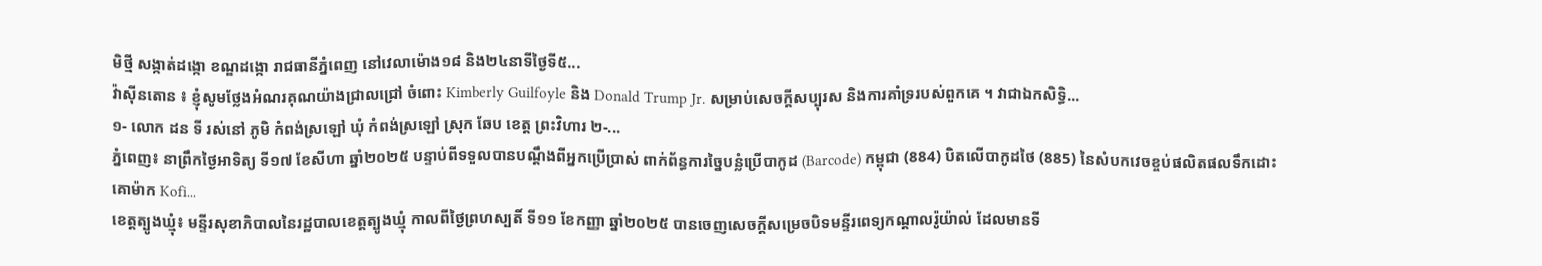មិថ្មី សង្កាត់ដង្កោ ខណ្ឌដង្កោ រាជធានីភ្នំពេញ នៅវេលាម៉ោង១៨ និង២៤នាទីថ្ងៃទី៥...
វ៉ាស៊ីនតោន ៖ ខ្ញុំសូមថ្លែងអំណរគុណយ៉ាងជ្រាលជ្រៅ ចំពោះ Kimberly Guilfoyle និង Donald Trump Jr. សម្រាប់សេចក្តីសប្បុរស និងការគាំទ្ររបស់ពួកគេ ។ វាជាឯកសិទ្ធិ...
១- លោក ដន ទី រស់នៅ ភូមិ កំពង់ស្រឡៅ ឃុំ កំពង់ស្រឡៅ ស្រុក ឆែប ខេត្ត ព្រះវិហារ ២-...
ភ្នំពេញ៖ នាព្រឹកថ្ងៃអាទិត្យ ទី១៧ ខែសីហា ឆ្នាំ២០២៥ បន្ទាប់ពីទទួលបានបណ្តឹងពីអ្នកប្រើប្រាស់ ពាក់ព័ន្ធការច្នៃបន្លំប្រើបាកូដ (Barcode) កម្ពុជា (884) បិតលើបាកូដថៃ (885) នៃសំបកវេចខ្ចប់ផលិតផលទឹកដោះគោម៉ាក Kofi...
ខេត្តត្បូងឃ្មុំ៖ មន្ទីរសុខាភិបាលនៃរដ្ឋបាលខេត្តត្បូងឃ្មុំ កាលពីថ្ងៃព្រហស្បតិ៍ ទី១១ ខែកញ្ញា ឆ្នាំ២០២៥ បានចេញសេចក្តីសម្រេចបិទមន្ទីរពេទ្យកណ្ដាលរ៉ូយ៉ាល់ ដែលមានទី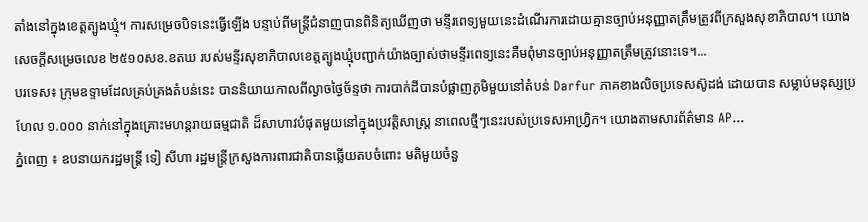តាំងនៅក្នុងខេត្តត្បូងឃ្មុំ។ ការសម្រេចបិទនេះធ្វើឡើង បន្ទាប់ពីមន្ត្រីជំនាញបានពិនិត្យឃើញថា មន្ទីរពេទ្យមួយនេះដំណើរការដោយគ្មានច្បាប់អនុញ្ញាតត្រឹមត្រូវពីក្រសួងសុខាភិបាល។ យោងសេចក្តីសម្រេចលេខ ២៥១០សខ.ខតឃ របស់មន្ទីរសុខាភិបាលខេត្តត្បូងឃ្មុំបញ្ជាក់យ៉ាងច្បាស់ថាមន្ទីរពេទ្យនេះគឺមពុំមានច្បាប់អនុញ្ញាតត្រឹមត្រូវនោះទេ។...
បរទេស៖ ក្រុមឧទ្ទាមដែលគ្រប់គ្រងតំបន់នេះ បាននិយាយកាលពីល្ងាចថ្ងៃច័ន្ទថា ការបាក់ដីបានបំផ្លាញភូមិមួយនៅតំបន់ Darfur ភាគខាងលិចប្រទេសស៊ូដង់ ដោយបាន សម្លាប់មនុស្សប្រហែល ១.០០០ នាក់នៅក្នុងគ្រោះមហន្តរាយធម្មជាតិ ដ៏សាហាវបំផុតមួយនៅក្នុងប្រវត្តិសាស្ត្រ នាពេលថ្មីៗនេះរបស់ប្រទេសអាហ្វ្រិក។ យោងតាមសារព័ត៌មាន AP...
ភ្នំពេញ ៖ ឧបនាយករដ្ឋមន្រ្តី ទៀ សីហា រដ្ឋមន្រ្តីក្រសួងការពារជាតិបានឆ្លើយតបចំពោះ មតិមួយចំនួ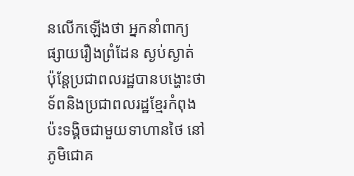នលើកឡើងថា អ្នកនាំពាក្យផ្សាយរឿងព្រំដែន ស្ងប់ស្ងាត់ ប៉ុន្តែប្រជាពលរដ្ឋបានបង្ហោះថា ទ័ពនិងប្រជាពលរដ្ឋខ្មែរកំពុងប៉ះទង្គិចជាមួយទាហានថៃ នៅភូមិជោគ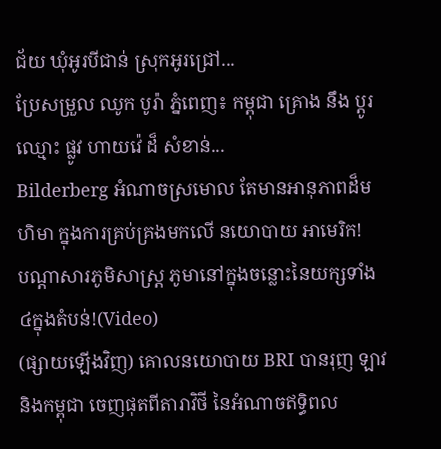ជ័យ ឃុំអូរបីជាន់ ស្រុកអូរជ្រៅ...
ប្រែសម្រួល ឈូក បូរ៉ា ភ្នំពេញ៖ កម្ពុជា គ្រោង នឹង ប្តូរ ឈ្មោះ ផ្លូវ ហាយវ៉េ ដ៏ សំខាន់...
Bilderberg អំណាចស្រមោល តែមានអានុភាពដ៏មហិមា ក្នុងការគ្រប់គ្រងមកលើ នយោបាយ អាមេរិក!
បណ្ដាសារភូមិសាស្រ្ត ភូមានៅក្នុងចន្លោះនៃយក្សទាំង៤ក្នុងតំបន់!(Video)
(ផ្សាយឡើងវិញ) គោលនយោបាយ BRI បានរុញ ឡាវនិងកម្ពុជា ចេញផុតពីតារាវិថី នៃអំណាចឥទ្ធិពល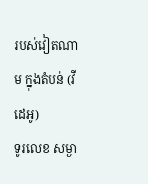របស់វៀតណាម ក្នុងតំបន់ (វីដេអូ)
ទូរលេខ សម្ងា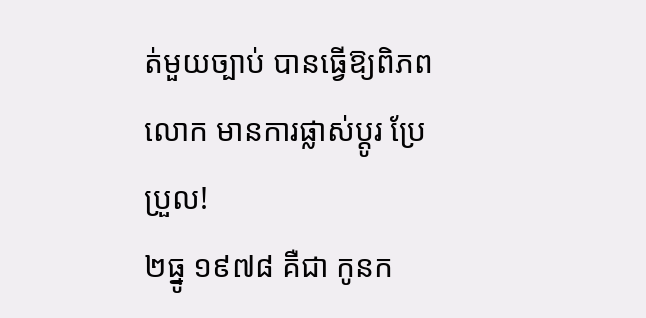ត់មួយច្បាប់ បានធ្វើឱ្យពិភពលោក មានការផ្លាស់ប្ដូរ ប្រែប្រួល!
២ធ្នូ ១៩៧៨ គឺជា កូនក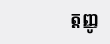ត្តញ្ញូ